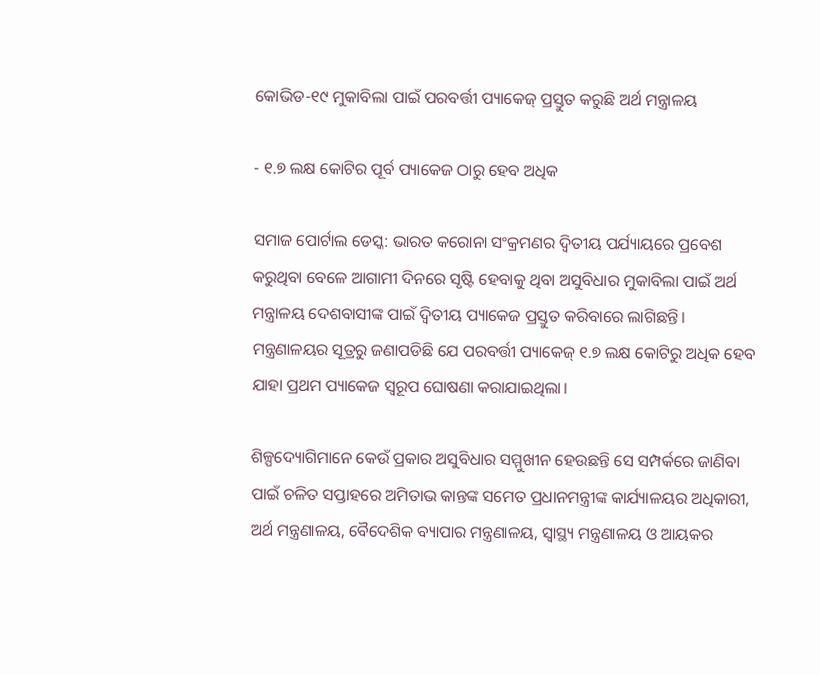କୋଭିଡ-୧୯ ମୁକାବିଲା ପାଇଁ ପରବର୍ତ୍ତୀ ପ୍ୟାକେଜ୍ ପ୍ରସ୍ତୁତ କରୁଛି ଅର୍ଥ ମନ୍ତ୍ରାଳୟ

- ୧.୭ ଲକ୍ଷ କୋଟିର ପୂର୍ବ ପ୍ୟାକେଜ ଠାରୁ ହେବ ଅଧିକ

ସମାଜ ପୋର୍ଟାଲ ଡେସ୍କ: ଭାରତ କରୋନା ସଂକ୍ରମଣର ଦ୍ଵିତୀୟ ପର୍ଯ୍ୟାୟରେ ପ୍ରବେଶ କରୁଥିବା ବେଳେ ଆଗାମୀ ଦିନରେ ସୃଷ୍ଟି ହେବାକୁ ଥିବା ଅସୁବିଧାର ମୁକାବିଲା ପାଇଁ ଅର୍ଥ ମନ୍ତ୍ରାଳୟ ଦେଶବାସୀଙ୍କ ପାଇଁ ଦ୍ଵିତୀୟ ପ୍ୟାକେଜ ପ୍ରସ୍ତୁତ କରିବାରେ ଲାଗିଛନ୍ତି। ମନ୍ତ୍ରଣାଳୟର ସୂତ୍ରରୁ ଜଣାପଡିଛି ଯେ ପରବର୍ତ୍ତୀ ପ୍ୟାକେଜ୍ ୧.୭ ଲକ୍ଷ କୋଟିରୁ ଅଧିକ ହେବ ଯାହା ପ୍ରଥମ ପ୍ୟାକେଜ ସ୍ୱରୂପ ଘୋଷଣା କରାଯାଇଥିଲା।

ଶିଳ୍ପଦ୍ୟୋଗିମାନେ କେଉଁ ପ୍ରକାର ଅସୁବିଧାର ସମ୍ମୁଖୀନ ହେଉଛନ୍ତି ସେ ସମ୍ପର୍କରେ ଜାଣିବା ପାଇଁ ଚଳିତ ସପ୍ତାହରେ ଅମିତାଭ କାନ୍ତଙ୍କ ସମେତ ପ୍ରଧାନମନ୍ତ୍ରୀଙ୍କ କାର୍ଯ୍ୟାଳୟର ଅଧିକାରୀ, ଅର୍ଥ ମନ୍ତ୍ରଣାଳୟ, ବୈଦେଶିକ ବ୍ୟାପାର ମନ୍ତ୍ରଣାଳୟ, ସ୍ୱାସ୍ଥ୍ୟ ମନ୍ତ୍ରଣାଳୟ ଓ ଆୟକର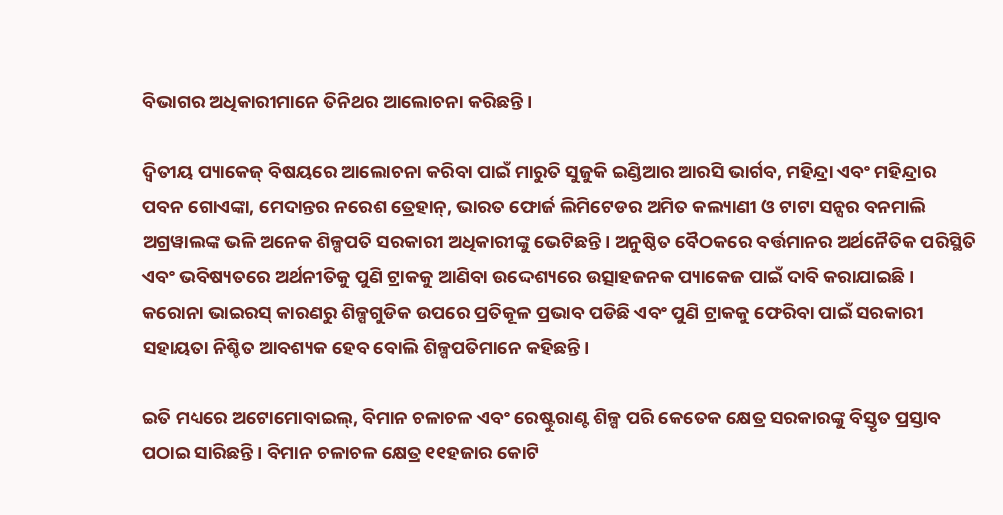ବିଭାଗର ଅଧିକାରୀମାନେ ତିନିଥର ଆଲୋଚନା କରିଛନ୍ତି।

ଦ୍ଵିତୀୟ ପ୍ୟାକେଜ୍ ବିଷୟରେ ଆଲୋଚନା କରିବା ପାଇଁ ମାରୁତି ସୁଜୁକି ଇଣ୍ଡିଆର ଆରସି ଭାର୍ଗବ, ମହିନ୍ଦ୍ରା ଏବଂ ମହିନ୍ଦ୍ରାର ପବନ ଗୋଏଙ୍କା, ମେଦାନ୍ତର ନରେଶ ତ୍ରେହାନ୍, ଭାରତ ଫୋର୍ଜ ଲିମିଟେଡର ଅମିତ କଲ୍ୟାଣୀ ଓ ଟାଟା ସନ୍ସର ବନମାଲି ଅଗ୍ରୱାଲଙ୍କ ଭଳି ଅନେକ ଶିଳ୍ପପତି ସରକାରୀ ଅଧିକାରୀଙ୍କୁ ଭେଟିଛନ୍ତି। ଅନୁଷ୍ଠିତ ବୈଠକରେ ବର୍ତ୍ତମାନର ଅର୍ଥନୈତିକ ପରିସ୍ଥିତି ଏବଂ ଭବିଷ୍ୟତରେ ଅର୍ଥନୀତିକୁ ପୁଣି ଟ୍ରାକକୁ ଆଣିବା ଉଦ୍ଦେଶ୍ୟରେ ଉତ୍ସାହଜନକ ପ୍ୟାକେଜ ପାଇଁ ଦାବି କରାଯାଇଛି। କରୋନା ଭାଇରସ୍ କାରଣରୁ ଶିଳ୍ପଗୁଡିକ ଉପରେ ପ୍ରତିକୂଳ ପ୍ରଭାବ ପଡିଛି ଏବଂ ପୁଣି ଟ୍ରାକକୁ ଫେରିବା ପାଇଁ ସରକାରୀ ସହାୟତା ନିଶ୍ଚିତ ଆବଶ୍ୟକ ହେବ ବୋଲି ଶିଳ୍ପପତିମାନେ କହିଛନ୍ତି।

ଇତି ମଧ୍ୟରେ ଅଟୋମୋବାଇଲ୍, ବିମାନ ଚଳାଚଳ ଏବଂ ରେଷ୍ଟୁରାଣ୍ଟ ଶିଳ୍ପ ପରି କେତେକ କ୍ଷେତ୍ର ସରକାରଙ୍କୁ ବିସ୍ତୃତ ପ୍ରସ୍ତାବ ପଠାଇ ସାରିଛନ୍ତି। ବିମାନ ଚଳାଚଳ କ୍ଷେତ୍ର ୧୧ହଜାର କୋଟି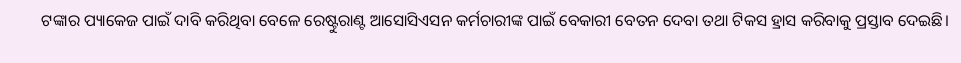ଟଙ୍କାର ପ୍ୟାକେଜ ପାଇଁ ଦାବି କରିଥିବା ବେଳେ ରେଷ୍ଟୁରାଣ୍ଟ ଆସୋସିଏସନ କର୍ମଚାରୀଙ୍କ ପାଇଁ ବେକାରୀ ବେତନ ଦେବା ତଥା ଟିକସ ହ୍ରାସ କରିବାକୁ ପ୍ରସ୍ତାବ ଦେଇଛି।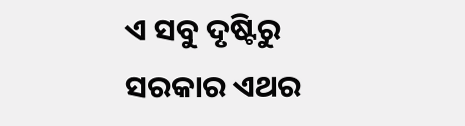ଏ ସବୁ ଦୃଷ୍ଟିରୁ ସରକାର ଏଥର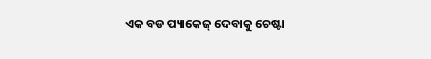ଏକ ବଡ ପ୍ୟାକେଜ୍ ଦେବାକୁ ଚେଷ୍ଟା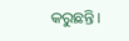କରୁଛନ୍ତି।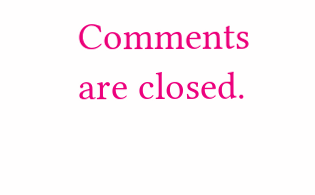Comments are closed.